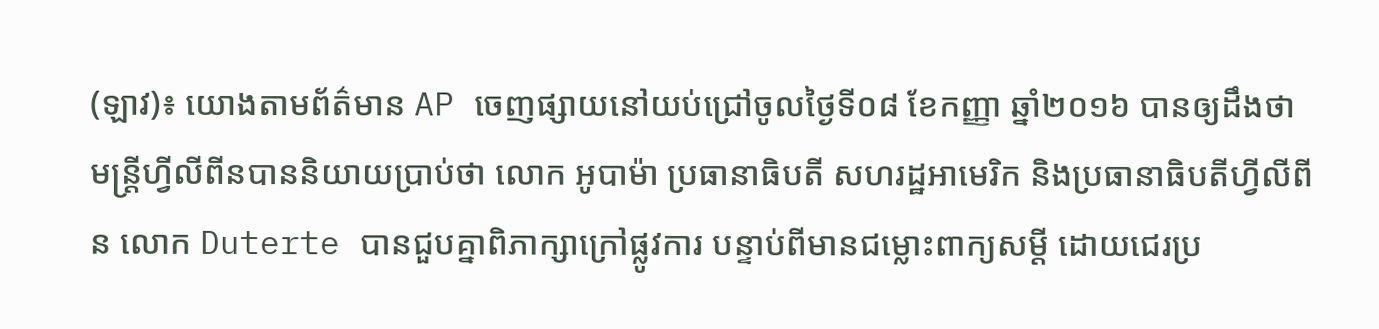(ឡាវ)៖ យោងតាមព័ត៌មាន AP ចេញផ្សាយនៅយប់ជ្រៅចូលថ្ងៃទី០៨ ខែកញ្ញា ឆ្នាំ២០១៦ បានឲ្យដឹងថា មន្ត្រីហ្វីលីពីនបាននិយាយប្រាប់ថា លោក អូបាម៉ា ប្រធានាធិបតី សហរដ្ឋអាមេរិក និងប្រធានាធិបតីហ្វីលីពីន លោក Duterte បានជួបគ្នាពិភាក្សាក្រៅផ្លូវការ បន្ទាប់ពីមានជម្លោះពាក្យសម្តី ដោយជេរប្រ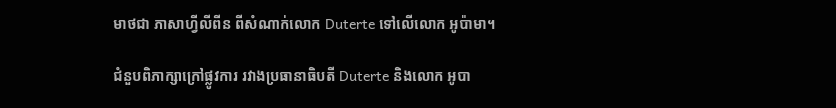មាថជា ភាសាហ្វីលីពីន ពីសំណាក់លោក Duterte ទៅលើលោក អូប៉ាមា។

ជំនួបពិភាក្សាក្រៅផ្លូវការ រវាងប្រធានាធិបតី Duterte និងលោក អូបា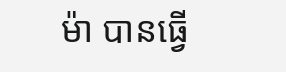ម៉ា បានធ្វើ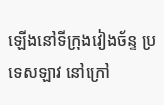ឡើងនៅទីក្រុងវៀងច័ន្ទ ប្រទេសឡាវ នៅក្រៅ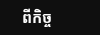ពីកិច្ច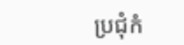ប្រជុំកំ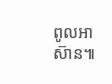ពូលអាស៊ាន៕